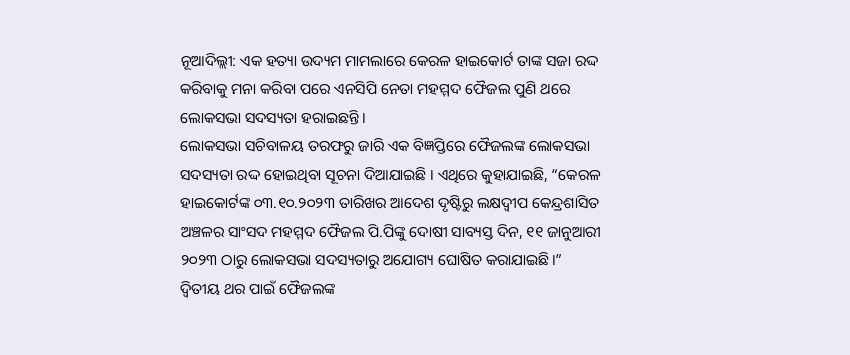ନୂଆଦିଲ୍ଲୀ: ଏକ ହତ୍ୟା ଉଦ୍ୟମ ମାମଲାରେ କେରଳ ହାଇକୋର୍ଟ ତାଙ୍କ ସଜା ରଦ୍ଦ କରିବାକୁ ମନା କରିବା ପରେ ଏନସିପି ନେତା ମହମ୍ମଦ ଫୈଜଲ ପୁଣି ଥରେ ଲୋକସଭା ସଦସ୍ୟତା ହରାଇଛନ୍ତି ।
ଲୋକସଭା ସଚିବାଳୟ ତରଫରୁ ଜାରି ଏକ ବିଜ୍ଞପ୍ତିରେ ଫୈଜଲଙ୍କ ଲୋକସଭା ସଦସ୍ୟତା ରଦ୍ଦ ହୋଇଥିବା ସୂଚନା ଦିଆଯାଇଛି । ଏଥିରେ କୁହାଯାଇଛି, “କେରଳ ହାଇକୋର୍ଟଙ୍କ ୦୩.୧୦.୨୦୨୩ ତାରିଖର ଆଦେଶ ଦୃଷ୍ଟିରୁ ଲକ୍ଷଦ୍ବୀପ କେନ୍ଦ୍ରଶାସିତ ଅଞ୍ଚଳର ସାଂସଦ ମହମ୍ମଦ ଫୈଜଲ ପି.ପିଙ୍କୁ ଦୋଷୀ ସାବ୍ୟସ୍ତ ଦିନ, ୧୧ ଜାନୁଆରୀ ୨୦୨୩ ଠାରୁ ଲୋକସଭା ସଦସ୍ୟତାରୁ ଅଯୋଗ୍ୟ ଘୋଷିତ କରାଯାଇଛି।”
ଦ୍ୱିତୀୟ ଥର ପାଇଁ ଫୈଜଲଙ୍କ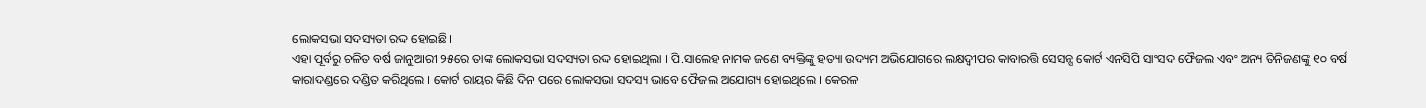ଲୋକସଭା ସଦସ୍ୟତା ରଦ୍ଦ ହୋଇଛି।
ଏହା ପୂର୍ବରୁ ଚଳିତ ବର୍ଷ ଜାନୁଆରୀ ୨୫ରେ ତାଙ୍କ ଲୋକସଭା ସଦସ୍ୟତା ରଦ୍ଦ ହୋଇଥିଲା । ପି.ସାଲେହ ନାମକ ଜଣେ ବ୍ୟକ୍ତିଙ୍କୁ ହତ୍ୟା ଉଦ୍ୟମ ଅଭିଯୋଗରେ ଲକ୍ଷଦ୍ବୀପର କାବାରତ୍ତି ସେସନ୍ସ କୋର୍ଟ ଏନସିପି ସାଂସଦ ଫୈଜଲ ଏବଂ ଅନ୍ୟ ତିନିଜଣଙ୍କୁ ୧୦ ବର୍ଷ କାରାଦଣ୍ଡରେ ଦଣ୍ଡିତ କରିଥିଲେ । କୋର୍ଟ ରାୟର କିଛି ଦିନ ପରେ ଲୋକସଭା ସଦସ୍ୟ ଭାବେ ଫୈଜଲ ଅଯୋଗ୍ୟ ହୋଇଥିଲେ । କେରଳ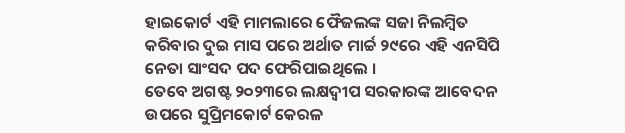ହାଇକୋର୍ଟ ଏହି ମାମଲାରେ ଫୈଜଲଙ୍କ ସଜା ନିଲମ୍ବିତ କରିବାର ଦୁଇ ମାସ ପରେ ଅର୍ଥାତ ମାର୍ଚ୍ଚ ୨୯ରେ ଏହି ଏନସିପି ନେତା ସାଂସଦ ପଦ ଫେରିପାଇଥିଲେ ।
ତେବେ ଅଗଷ୍ଟ ୨୦୨୩ରେ ଲକ୍ଷଦ୍ବୀପ ସରକାରଙ୍କ ଆବେଦନ ଉପରେ ସୁପ୍ରିମକୋର୍ଟ କେରଳ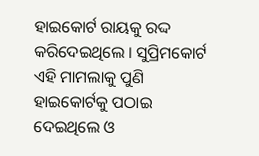ହାଇକୋର୍ଟ ରାୟକୁ ରଦ୍ଦ କରିଦେଇଥିଲେ । ସୁପ୍ରିମକୋର୍ଟ ଏହି ମାମଲାକୁ ପୁଣି ହାଇକୋର୍ଟକୁ ପଠାଇ ଦେଇଥିଲେ ଓ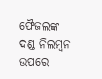ଫୈଜଲଙ୍କ ଦଣ୍ଡ ନିଲମ୍ବନ ଉପରେ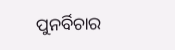ପୁନର୍ବିଚାର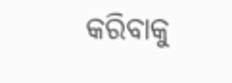କରିବାକୁ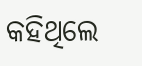କହିଥିଲେ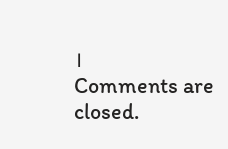।
Comments are closed.